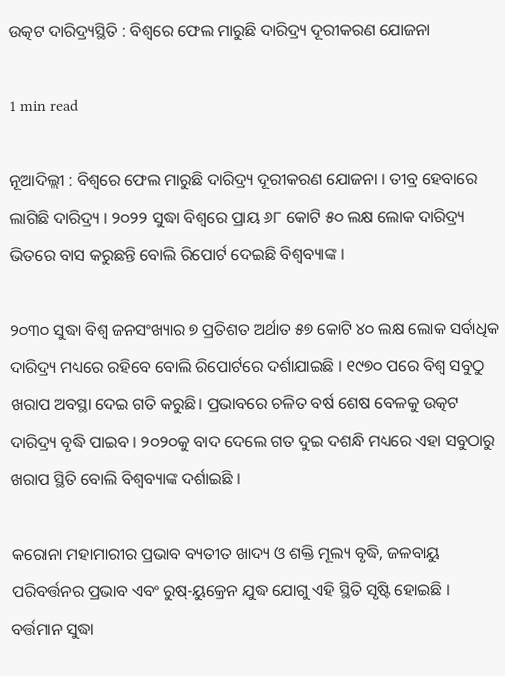ଉତ୍କଟ ଦାରିଦ୍ର୍ୟସ୍ଥିତି : ବିଶ୍ବରେ ଫେଲ ମାରୁଛି ଦାରିଦ୍ର୍ୟ ଦୂରୀକରଣ ଯୋଜନା

1 min read

ନୂଆଦିଲ୍ଲୀ : ବିଶ୍ବରେ ଫେଲ ମାରୁଛି ଦାରିଦ୍ର୍ୟ ଦୂରୀକରଣ ଯୋଜନା । ତୀବ୍ର ହେବାରେ ଲାଗିଛି ଦାରିଦ୍ର୍ୟ । ୨୦୨୨ ସୁଦ୍ଧା ବିଶ୍ବରେ ପ୍ରାୟ ୬୮ କୋଟି ୫୦ ଲକ୍ଷ ଲୋକ ଦାରିଦ୍ର୍ୟ ଭିତରେ ବାସ କରୁଛନ୍ତି ବୋଲି ରିପୋର୍ଟ ଦେଇଛି ବିଶ୍ବବ୍ୟାଙ୍କ ।

୨୦୩୦ ସୁଦ୍ଧା ବିଶ୍ବ ଜନସଂଖ୍ୟାର ୭ ପ୍ରତିଶତ ଅର୍ଥାତ ୫୭ କୋଟି ୪୦ ଲକ୍ଷ ଲୋକ ସର୍ବାଧିକ ଦାରିଦ୍ର୍ୟ ମଧ୍ୟରେ ରହିବେ ବୋଲି ରିପୋର୍ଟରେ ଦର୍ଶାଯାଇଛି । ୧୯୭୦ ପରେ ବିଶ୍ବ ସବୁଠୁ ଖରାପ ଅବସ୍ଥା ଦେଇ ଗତି କରୁଛି। ପ୍ରଭାବରେ ଚଳିତ ବର୍ଷ ଶେଷ ବେଳକୁ ଉତ୍କଟ ଦାରିଦ୍ର୍ୟ ବୃଦ୍ଧି ପାଇବ । ୨୦୨୦କୁ ବାଦ ଦେଲେ ଗତ ଦୁଇ ଦଶନ୍ଧି ମଧ୍ୟରେ ଏହା ସବୁଠାରୁ ଖରାପ ସ୍ଥିତି ବୋଲି ବିଶ୍ବବ୍ୟାଙ୍କ ଦର୍ଶାଇଛି ।

କରୋନା ମହାମାରୀର ପ୍ରଭାବ ବ୍ୟତୀତ ଖାଦ୍ୟ ଓ ଶକ୍ତି ମୂଲ୍ୟ ବୃଦ୍ଧି, ଜଳବାୟୁ ପରିବର୍ତ୍ତନର ପ୍ରଭାବ ଏବଂ ରୁଷ୍-ୟୁକ୍ରେନ ଯୁଦ୍ଧ ଯୋଗୁ ଏହି ସ୍ଥିତି ସୃଷ୍ଟି ହୋଇଛି । ବର୍ତ୍ତମାନ ସୁଦ୍ଧା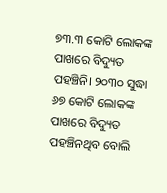୭୩.୩ କୋଟି ଲୋକଙ୍କ ପାଖରେ ବିଦ୍ୟୁତ ପହଞ୍ଚିନି। ୨୦୩୦ ସୁଦ୍ଧା ୬୭ କୋଟି ଲୋକଙ୍କ ପାଖରେ ବିଦ୍ୟୁତ ପହଞ୍ଚିନଥିବ ବୋଲି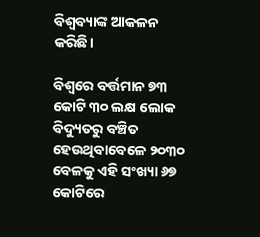ବିଶ୍ବବ୍ୟାଙ୍କ ଆକଳନ କରିଛି।

ବିଶ୍ବରେ ବର୍ତ୍ତମାନ ୭୩ କୋଟି ୩୦ ଲକ୍ଷ ଲୋକ ବିଦ୍ୟୁତରୁ ବଞ୍ଚିତ ହେଉଥିବାବେଳେ ୨୦୩୦ ବେଳକୁ ଏହି ସଂଖ୍ୟା ୬୭ କୋଟିରେ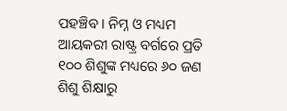ପହଞ୍ଚିବ । ନିମ୍ନ ଓ ମଧ୍ୟମ ଆୟକରୀ ରାଷ୍ଟ୍ର ବର୍ଗରେ ପ୍ରତି ୧୦୦ ଶିଶୁଙ୍କ ମଧ୍ୟରେ ୬୦ ଜଣ ଶିଶୁ ଶିକ୍ଷାରୁ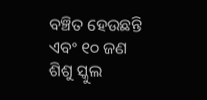ବଞ୍ଚିତ ହେଉଛନ୍ତି ଏବଂ ୧୦ ଜଣ ଶିଶୁ ସ୍କୁଲ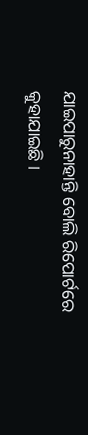ଯାଇପାରୁନାହାନ୍ତି ବୋଲି ରିପୋର୍ଟରେ କୁହାଯାଇଛି ।